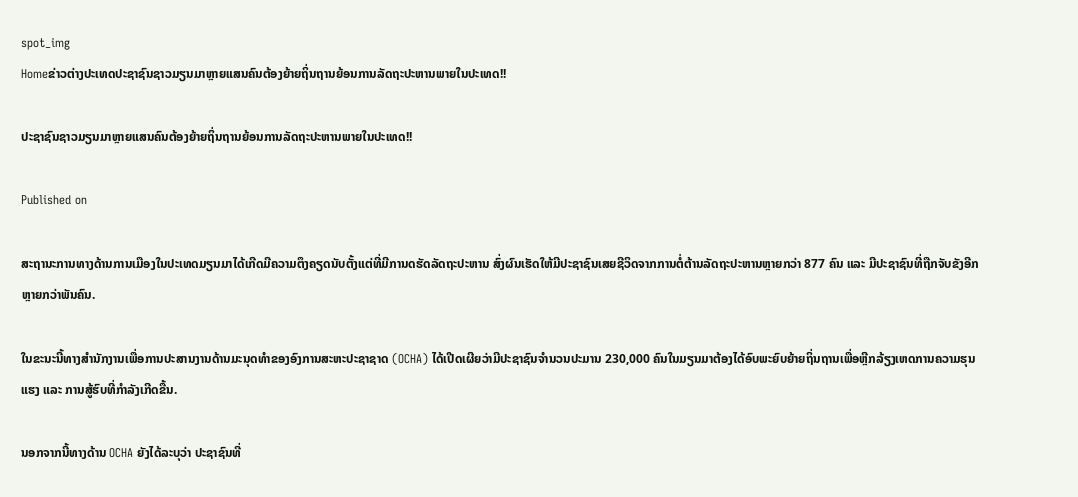spot_img
Homeຂ່າວຕ່າງປະເທດປະຊາຊົນຊາວມຽນມາຫຼາຍແສນຄົນຕ້ອງຍ້າຍຖິ່ນຖານຍ້ອນການລັດຖະປະຫານພາຍໃນປະເທດ!!

ປະຊາຊົນຊາວມຽນມາຫຼາຍແສນຄົນຕ້ອງຍ້າຍຖິ່ນຖານຍ້ອນການລັດຖະປະຫານພາຍໃນປະເທດ!!

Published on

ສະຖານະການທາງດ້ານການເມືອງໃນປະເທດມຽນມາໄດ້ເກີດມີຄວາມຕຶງຄຽດນັບຕັ້ງແຕ່ທີ່ມີການດຮັດລັດຖະປະຫານ ສົ່ງຜົນເຮັດໃຫ້ມີປະຊາຊົນເສຍຊີວິດຈາກການຕໍ່ຕ້ານລັດຖະປະຫານຫຼາຍກວ່າ 877 ຄົນ ແລະ ມີປະຊາຊົນທີ່ຖືກຈັບຂັງອີກຫຼາຍກວ່າພັນຄົນ.

ໃນຂະນະນີ້ທາງສໍານັກງານເພື່ອການປະສານງານດ້ານມະນຸດທໍາຂອງອົງການສະຫະປະຊາຊາດ (OCHA) ໄດ້ເປີດເຜີຍວ່າມີປະຊາຊົນຈໍານວນປະມານ 230,000 ຄົນໃນມຽນມາຕ້ອງໄດ້ອົບພະຍົບຍ້າຍຖິ່ນຖານເພື່ອຫຼີກລ້ຽງເຫດການຄວາມຮຸນແຮງ ແລະ ການສູ້ຮົບທີ່ກໍາລັງເກີດຂື້ນ.

ນອກຈາກນີ້ທາງດ້ານ OCHA ຍັງໄດ້ລະບຸວ່າ ປະຊາຊົນທີ່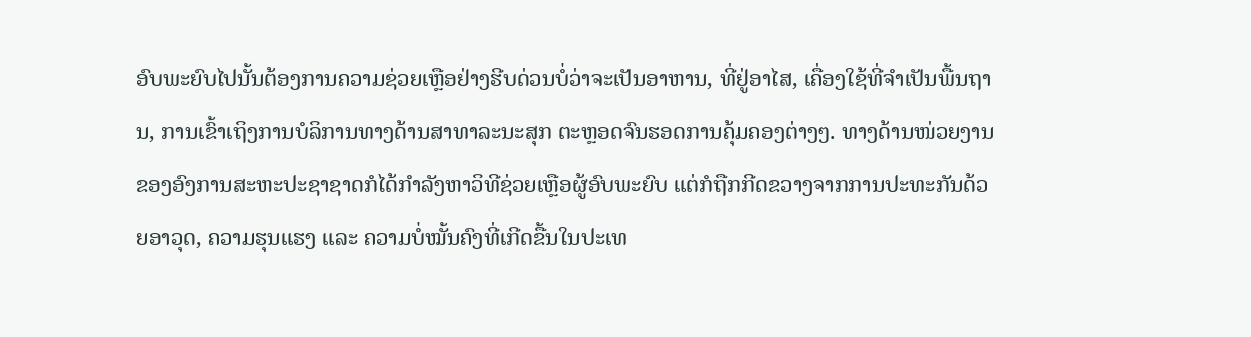ອົບພະຍົບໄປນັ້ນຕ້ອງການຄວາມຊ່ວຍເຫຼືອຢ່າງຮີບດ່ວນບໍ່ວ່າຈະເປັນອາຫານ, ທີ່ຢູ່ອາໄສ, ເຄື່ອງໃຊ້ທີ່ຈໍາເປັນພື້ນຖານ, ການເຂົ້າເຖິງການບໍລິການທາງດ້ານສາທາລະນະສຸກ ຕະຫຼອດຈົນຮອດການຄຸ້ມຄອງຕ່າງໆ. ທາງດ້ານໜ່ວຍງານຂອງອົງການສະຫະປະຊາຊາດກໍໄດ້ກໍາລັງຫາວິທີຊ່ວຍເຫຼືອຜູ້ອົບພະຍົບ ແຕ່ກໍຖືກກີດຂວາງຈາກການປະທະກັນດ້ວຍອາວຸດ, ຄວາມຮຸນແຮງ ແລະ ຄວາມບໍ່ໝັ້ນຄົງທີ່ເກີດຂື້ນໃນປະເທ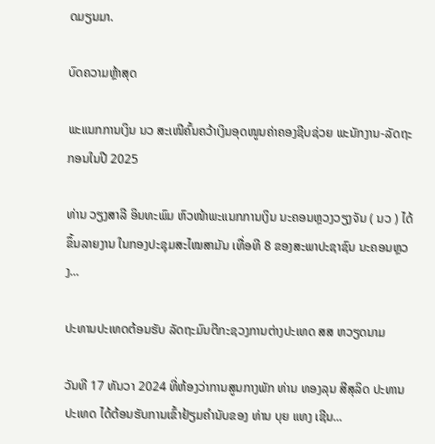ດມຽນມາ.

ບົດຄວາມຫຼ້າສຸດ

ພະແນກການເງິນ ນວ ສະເໜີຄົ້ນຄວ້າເງິນອຸດໜູນຄ່າຄອງຊີບຊ່ວຍ ພະນັກງານ-ລັດຖະກອນໃນປີ 2025

ທ່ານ ວຽງສາລີ ອິນທະພົມ ຫົວໜ້າພະແນກການເງິນ ນະຄອນຫຼວງວຽງຈັນ ( ນວ ) ໄດ້ຂຶ້ນລາຍງານ ໃນກອງປະຊຸມສະໄໝສາມັນ ເທື່ອທີ 8 ຂອງສະພາປະຊາຊົນ ນະຄອນຫຼວງ...

ປະທານປະເທດຕ້ອນຮັບ ລັດຖະມົນຕີກະຊວງການຕ່າງປະເທດ ສສ ຫວຽດນາມ

ວັນທີ 17 ທັນວາ 2024 ທີ່ຫ້ອງວ່າການສູນກາງພັກ ທ່ານ ທອງລຸນ ສີສຸລິດ ປະທານປະເທດ ໄດ້ຕ້ອນຮັບການເຂົ້າຢ້ຽມຄຳນັບຂອງ ທ່ານ ບຸຍ ແທງ ເຊີນ...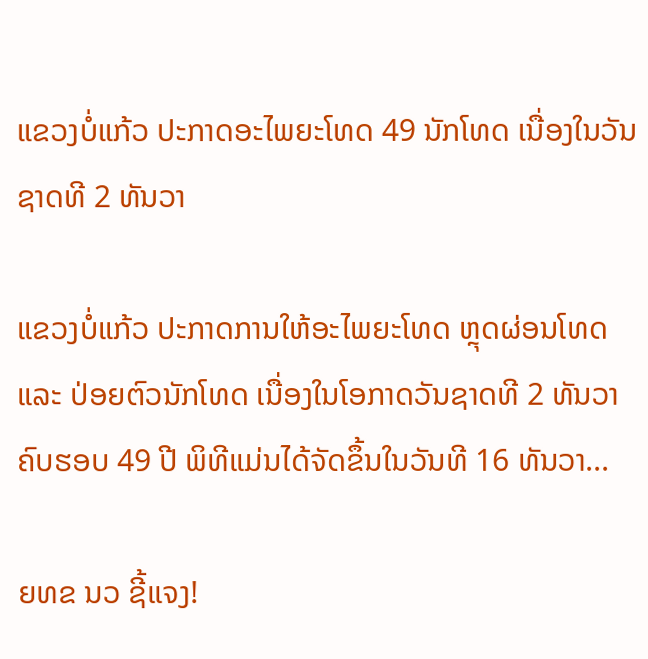ແຂວງບໍ່ແກ້ວ ປະກາດອະໄພຍະໂທດ 49 ນັກໂທດ ເນື່ອງໃນວັນຊາດທີ 2 ທັນວາ

ແຂວງບໍ່ແກ້ວ ປະກາດການໃຫ້ອະໄພຍະໂທດ ຫຼຸດຜ່ອນໂທດ ແລະ ປ່ອຍຕົວນັກໂທດ ເນື່ອງໃນໂອກາດວັນຊາດທີ 2 ທັນວາ ຄົບຮອບ 49 ປີ ພິທີແມ່ນໄດ້ຈັດຂຶ້ນໃນວັນທີ 16 ທັນວາ...

ຍທຂ ນວ ຊີ້ແຈງ!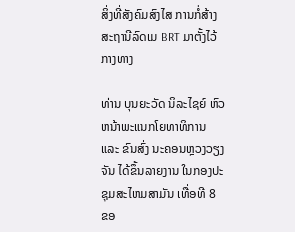ສິ່ງທີ່ສັງຄົມສົງໄສ ການກໍ່ສ້າງສະຖານີລົດເມ BRT ມາຕັ້ງໄວ້ກາງທາງ

ທ່ານ ບຸນຍະວັດ ນິລະໄຊຍ໌ ຫົວຫນ້າພະແນກໂຍທາທິການ ແລະ ຂົນສົ່ງ ນະຄອນຫຼວງວຽງຈັນ ໄດ້ຂຶ້ນລາຍງານ ໃນກອງປະຊຸມສະໄຫມສາມັນ ເທື່ອທີ 8 ຂອ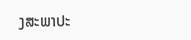ງສະພາປະ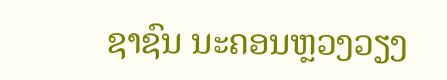ຊາຊົນ ນະຄອນຫຼວງວຽງ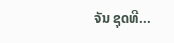ຈັນ ຊຸດທີ...